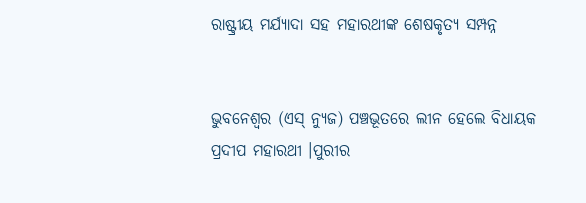ରାଷ୍ଟ୍ରୀୟ ମର୍ଯ୍ୟାଦା ସହ ମହାରଥୀଙ୍କ ଶେଷକୃତ୍ୟ ସମ୍ପନ୍ନ


ଭୁବନେଶ୍ବର (ଏସ୍ ନ୍ଯୁଜ) ପଞ୍ଚଭୂତରେ ଲୀନ ହେଲେ ବିଧାୟକ ପ୍ରଦୀପ ମହାରଥୀ ।ପୁରୀର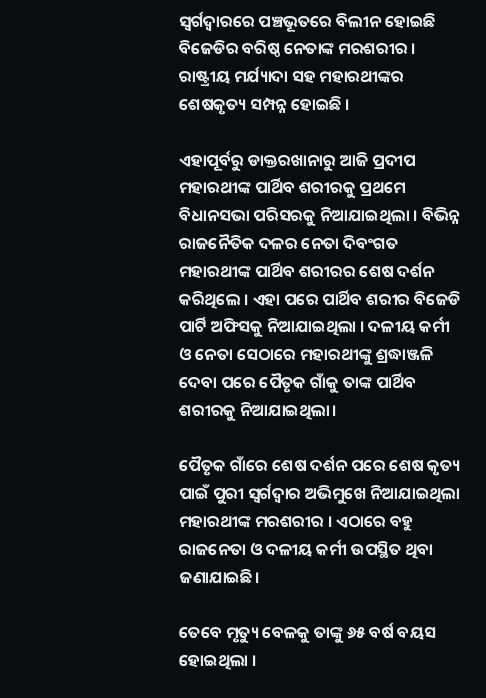ସ୍ୱର୍ଗଦ୍ୱାରରେ ପଞ୍ଚଭୂତରେ ବିଲୀନ ହୋଇଛି ବିଜେଡିର ବରିଷ୍ଠ ନେତାଙ୍କ ମରଶରୀର । ରାଷ୍ଟ୍ରୀୟ ମର୍ଯ୍ୟାଦା ସହ ମହାରଥୀଙ୍କର ଶେଷକୃତ୍ୟ ସମ୍ପନ୍ନ ହୋଇଛି ।

ଏହାପୂର୍ବରୁ ଡାକ୍ତରଖାନାରୁ ଆଜି ପ୍ରଦୀପ ମହାରଥୀଙ୍କ ପାର୍ଥିବ ଶରୀରକୁ ପ୍ରଥମେ ବିଧାନସଭା ପରିସରକୁ ନିଆଯାଇଥିଲା । ବିଭିନ୍ନ ରାଜନୈତିକ ଦଳର ନେତା ଦିବଂଗତ ମହାରଥୀଙ୍କ ପାର୍ଥିବ ଶରୀରର ଶେଷ ଦର୍ଶନ କରିଥିଲେ । ଏହା ପରେ ପାର୍ଥିବ ଶରୀର ବିଜେଡି ପାର୍ଟି ଅଫିସକୁ ନିଆଯାଇଥିଲା । ଦଳୀୟ କର୍ମୀ ଓ ନେତା ସେଠାରେ ମହାରଥୀଙ୍କୁ ଶ୍ରଦ୍ଧାଞ୍ଜଳି ଦେବା ପରେ ପୈତୃକ ଗାଁକୁ ତାଙ୍କ ପାର୍ଥିବ ଶରୀରକୁ ନିଆଯାଇଥିଲା।

ପୈତୃକ ଗାଁରେ ଶେଷ ଦର୍ଶନ ପରେ ଶେଷ କୃତ୍ୟ ପାଇଁ ପୁରୀ ସ୍ୱର୍ଗଦ୍ୱାର ଅଭିମୁଖେ ନିଆଯାଇଥିଲା ମହାରଥୀଙ୍କ ମରଶରୀର । ଏଠାରେ ବହୁ ରାଜନେତା ଓ ଦଳୀୟ କର୍ମୀ ଉପସ୍ଥିତ ଥିବା ଜଣାଯାଇଛି।

ତେବେ ମୃତ୍ୟୁ ବେଳକୁ ତାଙ୍କୁ ୬୫ ବର୍ଷ ବୟସ ହୋଇଥିଲା ।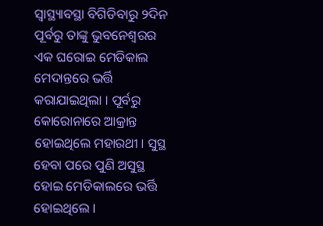ସ୍ୱାସ୍ଥ୍ୟାବସ୍ଥା ବିଗିଡିବାରୁ ୨ଦିନ ପୂର୍ବରୁ ତାଙ୍କୁ ଭୁବନେଶ୍ୱରର ଏକ ଘରୋଇ ମେଡିକାଲ ମେଦାନ୍ତରେ ଭର୍ତ୍ତି କରାଯାଇଥିଲା । ପୂର୍ବରୁ କୋରୋନାରେ ଆକ୍ରାନ୍ତ ହୋଇଥିଲେ ମହାରଥୀ। ସୁସ୍ଥ ହେବା ପରେ ପୁଣି ଅସୁସ୍ଥ ହୋଇ ମେଡିକାଲରେ ଭର୍ତ୍ତି ହୋଇଥିଲେ।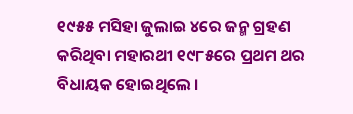୧୯୫୫ ମସିହା ଜୁଲାଇ ୪ରେ ଜନ୍ମ ଗ୍ରହଣ କରିଥିବା ମହାରଥୀ ୧୯୮୫ରେ ପ୍ରଥମ ଥର ବିଧାୟକ ହୋଇଥିଲେ ।